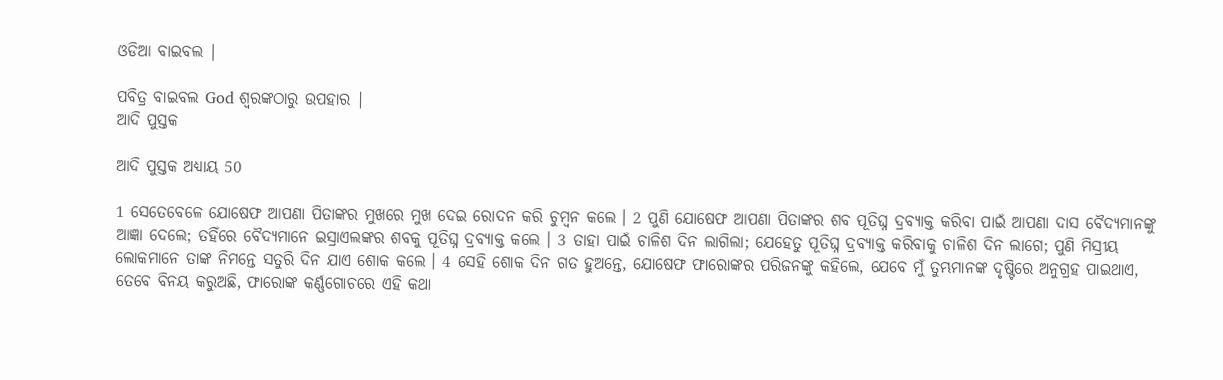ଓଡିଆ ବାଇବଲ |

ପବିତ୍ର ବାଇବଲ God ଶ୍ବରଙ୍କଠାରୁ ଉପହାର |
ଆଦି ପୁସ୍ତକ

ଆଦି ପୁସ୍ତକ ଅଧ୍ୟାୟ 50

1 ସେତେବେଳେ ଯୋଷେଫ ଆପଣା ପିତାଙ୍କର ମୁଖରେ ମୁଖ ଦେଇ ରୋଦନ କରି ଚୁମ୍ଵନ କଲେ । 2 ପୁଣି ଯୋଷେଫ ଆପଣା ପିତାଙ୍କର ଶବ ପୂତିଘ୍ନ ଦ୍ରବ୍ୟାକ୍ତ କରିବା ପାଇଁ ଆପଣା ଦାସ ବୈଦ୍ୟମାନଙ୍କୁ ଆଜ୍ଞା ଦେଲେ; ତହିଁରେ ବୈଦ୍ୟମାନେ ଇସ୍ରାଏଲଙ୍କର ଶବକୁ ପୂତିଘ୍ନ ଦ୍ରବ୍ୟାକ୍ତ କଲେ । 3 ତାହା ପାଇଁ ଚାଳିଶ ଦିନ ଲାଗିଲା; ଯେହେତୁ ପୂତିଘ୍ନ ଦ୍ରବ୍ୟାକ୍ତ କରିବାକୁ ଚାଳିଶ ଦିନ ଲାଗେ; ପୁଣି ମିସ୍ରୀୟ ଲୋକମାନେ ତାଙ୍କ ନିମନ୍ତେ ସତୁରି ଦିନ ଯାଏ ଶୋକ କଲେ । 4 ସେହି ଶୋକ ଦିନ ଗତ ହୁଅନ୍ତେ, ଯୋଷେଫ ଫାରୋଙ୍କର ପରିଜନଙ୍କୁ କହିଲେ, ଯେବେ ମୁଁ ତୁମ୍ଭମାନଙ୍କ ଦୃଷ୍ଟିରେ ଅନୁଗ୍ରହ ପାଇଥାଏ, ତେବେ ବିନୟ କରୁଅଛି, ଫାରୋଙ୍କ କର୍ଣ୍ଣଗୋଚରେ ଏହି କଥା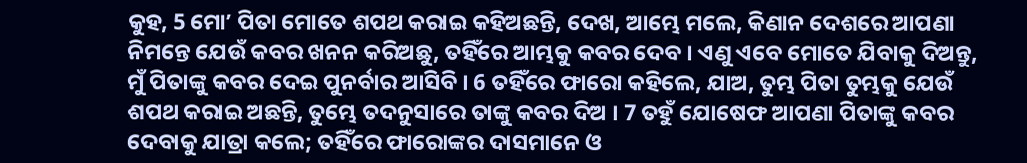କୁହ, 5 ମୋʼ ପିତା ମୋତେ ଶପଥ କରାଇ କହିଅଛନ୍ତି, ଦେଖ, ଆମ୍ଭେ ମଲେ, କିଣାନ ଦେଶରେ ଆପଣା ନିମନ୍ତେ ଯେଉଁ କବର ଖନନ କରିଅଛୁ, ତହିଁରେ ଆମ୍ଭକୁ କବର ଦେବ । ଏଣୁ ଏବେ ମୋତେ ଯିବାକୁ ଦିଅନ୍ତୁ, ମୁଁ ପିତାଙ୍କୁ କବର ଦେଇ ପୁନର୍ବାର ଆସିବି । 6 ତହିଁରେ ଫାରୋ କହିଲେ, ଯାଅ, ତୁମ୍ଭ ପିତା ତୁମ୍ଭକୁ ଯେଉଁ ଶପଥ କରାଇ ଅଛନ୍ତି, ତୁମ୍ଭେ ତଦନୁସାରେ ତାଙ୍କୁ କବର ଦିଅ । 7 ତହୁଁ ଯୋଷେଫ ଆପଣା ପିତାଙ୍କୁ କବର ଦେବାକୁ ଯାତ୍ରା କଲେ; ତହିଁରେ ଫାରୋଙ୍କର ଦାସମାନେ ଓ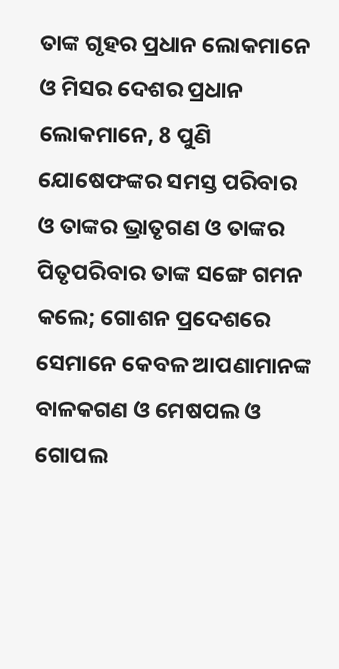ତାଙ୍କ ଗୃହର ପ୍ରଧାନ ଲୋକମାନେ ଓ ମିସର ଦେଶର ପ୍ରଧାନ ଲୋକମାନେ, 8 ପୁଣି ଯୋଷେଫଙ୍କର ସମସ୍ତ ପରିବାର ଓ ତାଙ୍କର ଭ୍ରାତୃଗଣ ଓ ତାଙ୍କର ପିତୃପରିବାର ତାଙ୍କ ସଙ୍ଗେ ଗମନ କଲେ; ଗୋଶନ ପ୍ରଦେଶରେ ସେମାନେ କେବଳ ଆପଣାମାନଙ୍କ ବାଳକଗଣ ଓ ମେଷପଲ ଓ ଗୋପଲ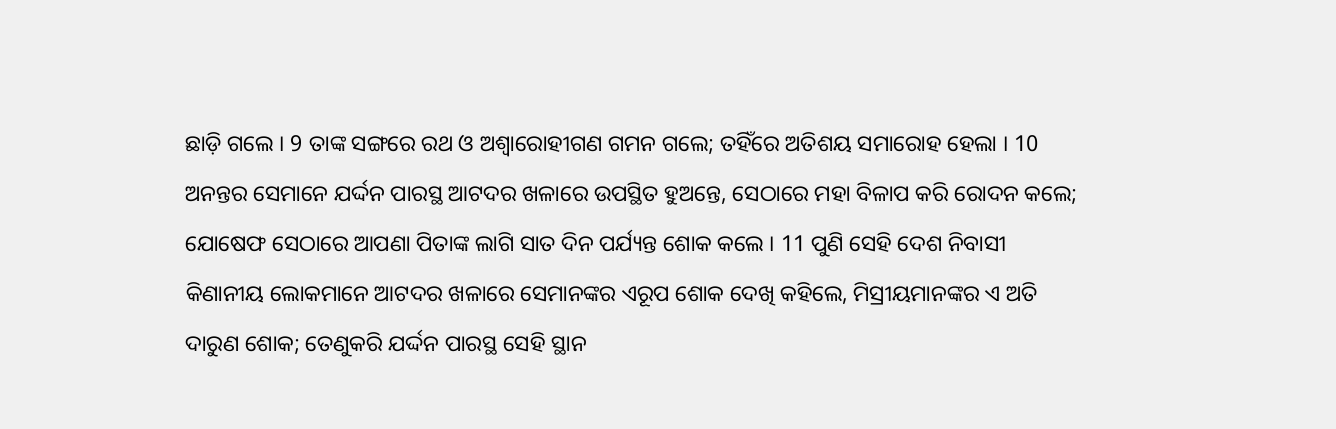ଛାଡ଼ି ଗଲେ । 9 ତାଙ୍କ ସଙ୍ଗରେ ରଥ ଓ ଅଶ୍ଵାରୋହୀଗଣ ଗମନ ଗଲେ; ତହିଁରେ ଅତିଶୟ ସମାରୋହ ହେଲା । 10 ଅନନ୍ତର ସେମାନେ ଯର୍ଦ୍ଦନ ପାରସ୍ଥ ଆଟଦର ଖଳାରେ ଉପସ୍ଥିତ ହୁଅନ୍ତେ, ସେଠାରେ ମହା ବିଳାପ କରି ରୋଦନ କଲେ; ଯୋଷେଫ ସେଠାରେ ଆପଣା ପିତାଙ୍କ ଲାଗି ସାତ ଦିନ ପର୍ଯ୍ୟନ୍ତ ଶୋକ କଲେ । 11 ପୁଣି ସେହି ଦେଶ ନିବାସୀ କିଣାନୀୟ ଲୋକମାନେ ଆଟଦର ଖଳାରେ ସେମାନଙ୍କର ଏରୂପ ଶୋକ ଦେଖି କହିଲେ, ମିସ୍ରୀୟମାନଙ୍କର ଏ ଅତି ଦାରୁଣ ଶୋକ; ତେଣୁକରି ଯର୍ଦ୍ଦନ ପାରସ୍ଥ ସେହି ସ୍ଥାନ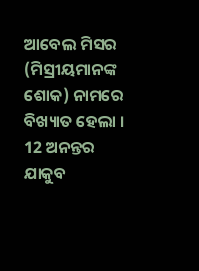ଆବେଲ ମିସର (ମିସ୍ରୀୟମାନଙ୍କ ଶୋକ) ନାମରେ ବିଖ୍ୟାତ ହେଲା । 12 ଅନନ୍ତର ଯାକୁବ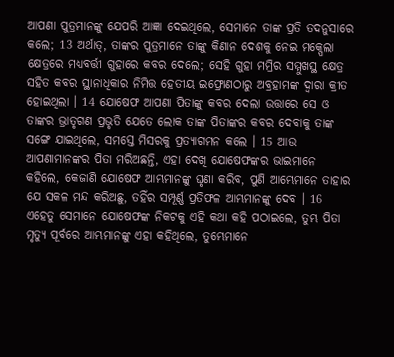ଆପଣା ପୁତ୍ରମାନଙ୍କୁ ଯେପରି ଆଜ୍ଞା ଦେଇଥିଲେ, ସେମାନେ ତାଙ୍କ ପ୍ରତି ତଦନୁସାରେ କଲେ; 13 ଅର୍ଥାତ୍, ତାଙ୍କର ପୁତ୍ରମାନେ ତାଙ୍କୁ କିଣାନ ଦେଶକୁ ନେଇ ମକ୍ପେଲା କ୍ଷେତ୍ରରେ ମଧ୍ୟବର୍ତ୍ତୀ ଗୁହାରେ କବର ଦେଲେ; ସେହି ଗୁହା ମମ୍ରିର ସମ୍ମୁଖସ୍ଥ କ୍ଷେତ୍ର ସହିତ କବର ସ୍ଥାନାଧିକାର ନିମିତ୍ତ ହେତୀୟ ଇଫ୍ରୋଣଠାରୁ ଅବ୍ରହାମଙ୍କ ଦ୍ଵାରା କ୍ରୀତ ହୋଇଥିଲା । 14 ଯୋଷେଫ ଆପଣା ପିତାଙ୍କୁ କବର ଦେଲା ଉତ୍ତାରେ ସେ ଓ ତାଙ୍କର ଭ୍ରାତୃଗଣ ପ୍ରଭୃତି ଯେତେ ଲୋକ ତାଙ୍କ ପିତାଙ୍କର କବର ଦେବାକୁ ତାଙ୍କ ସଙ୍ଗେ ଯାଇଥିଲେ, ସମସ୍ତେ ମିସରକୁ ପ୍ରତ୍ୟାଗମନ କଲେ । 15 ଆଉ ଆପଣାମାନଙ୍କର ପିତା ମରିଅଛନ୍ତି, ଏହା ଦେଖି ଯୋଷେଫଙ୍କର ଭାଇମାନେ କହିଲେ, କେଜାଣି ଯୋଷେଫ ଆମ୍ଭମାନଙ୍କୁ ଘୃଣା କରିବ, ପୁଣି ଆମ୍ଭେମାନେ ତାହାର ଯେ ସକଳ ମନ୍ଦ କରିଅଛୁ, ତହିଁର ସମ୍ପୂର୍ଣ୍ଣ ପ୍ରତିଫଳ ଆମ୍ଭମାନଙ୍କୁ ଦେବ । 16 ଏହେତୁ ସେମାନେ ଯୋଷେଫଙ୍କ ନିକଟକୁ ଏହି କଥା କହି ପଠାଇଲେ, ତୁମ୍ଭ ପିତା ମୃତ୍ୟୁ ପୂର୍ବରେ ଆମ୍ଭମାନଙ୍କୁ ଏହା କହିଥିଲେ, ତୁମ୍ଭେମାନେ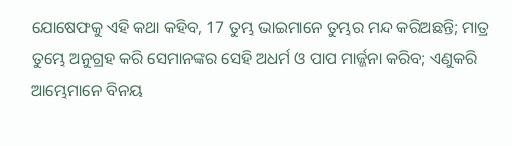ଯୋଷେଫକୁ ଏହି କଥା କହିବ, 17 ତୁମ୍ଭ ଭାଇମାନେ ତୁମ୍ଭର ମନ୍ଦ କରିଅଛନ୍ତି; ମାତ୍ର ତୁମ୍ଭେ ଅନୁଗ୍ରହ କରି ସେମାନଙ୍କର ସେହି ଅଧର୍ମ ଓ ପାପ ମାର୍ଜ୍ଜନା କରିବ; ଏଣୁକରି ଆମ୍ଭେମାନେ ବିନୟ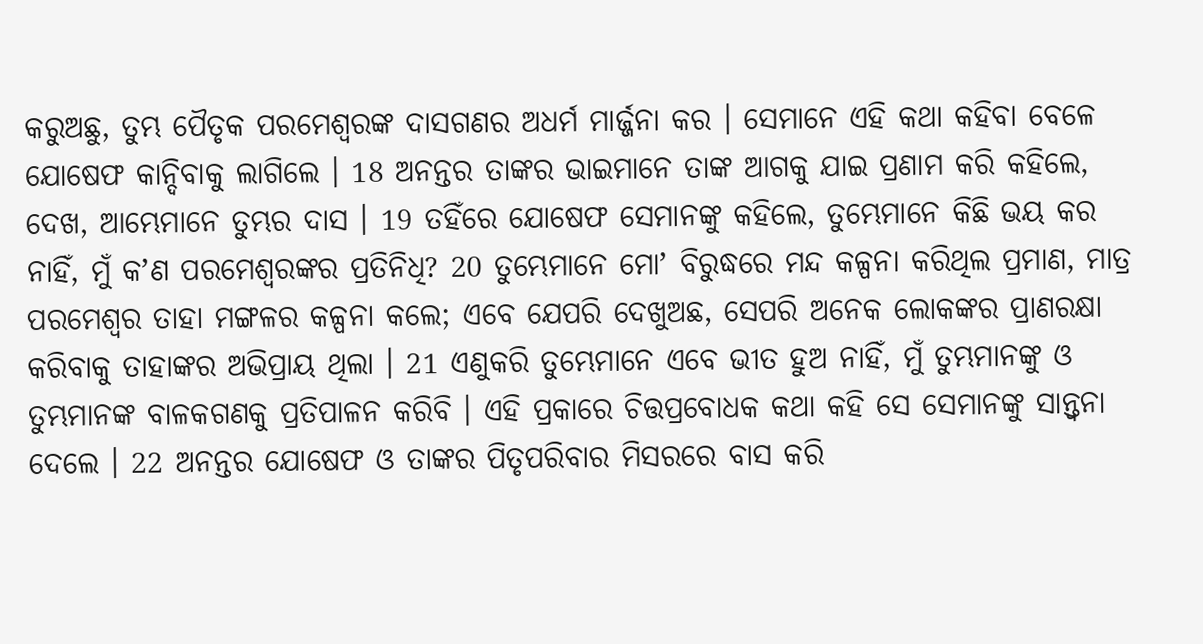କରୁଅଛୁ, ତୁମ୍ଭ ପୈତୃକ ପରମେଶ୍ଵରଙ୍କ ଦାସଗଣର ଅଧର୍ମ ମାର୍ଜ୍ଜନା କର । ସେମାନେ ଏହି କଥା କହିବା ବେଳେ ଯୋଷେଫ କାନ୍ଦିବାକୁ ଲାଗିଲେ । 18 ଅନନ୍ତର ତାଙ୍କର ଭାଇମାନେ ତାଙ୍କ ଆଗକୁ ଯାଇ ପ୍ରଣାମ କରି କହିଲେ, ଦେଖ, ଆମ୍ଭେମାନେ ତୁମ୍ଭର ଦାସ । 19 ତହିଁରେ ଯୋଷେଫ ସେମାନଙ୍କୁ କହିଲେ, ତୁମ୍ଭେମାନେ କିଛି ଭୟ କର ନାହିଁ, ମୁଁ କʼଣ ପରମେଶ୍ଵରଙ୍କର ପ୍ରତିନିଧି? 20 ତୁମ୍ଭେମାନେ ମୋʼ ବିରୁଦ୍ଧରେ ମନ୍ଦ କଳ୍ପନା କରିଥିଲ ପ୍ରମାଣ, ମାତ୍ର ପରମେଶ୍ଵର ତାହା ମଙ୍ଗଳର କଳ୍ପନା କଲେ; ଏବେ ଯେପରି ଦେଖୁଅଛ, ସେପରି ଅନେକ ଲୋକଙ୍କର ପ୍ରାଣରକ୍ଷା କରିବାକୁ ତାହାଙ୍କର ଅଭିପ୍ରାୟ ଥିଲା । 21 ଏଣୁକରି ତୁମ୍ଭେମାନେ ଏବେ ଭୀତ ହୁଅ ନାହିଁ, ମୁଁ ତୁମ୍ଭମାନଙ୍କୁ ଓ ତୁମ୍ଭମାନଙ୍କ ବାଳକଗଣକୁ ପ୍ରତିପାଳନ କରିବି । ଏହି ପ୍ରକାରେ ଚିତ୍ତପ୍ରବୋଧକ କଥା କହି ସେ ସେମାନଙ୍କୁ ସାନ୍ତ୍ଵନା ଦେଲେ । 22 ଅନନ୍ତର ଯୋଷେଫ ଓ ତାଙ୍କର ପିତୃପରିବାର ମିସରରେ ବାସ କରି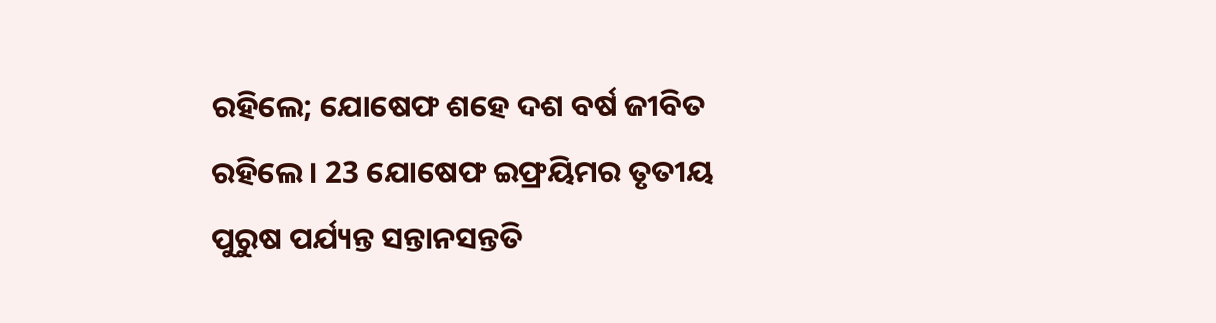ରହିଲେ; ଯୋଷେଫ ଶହେ ଦଶ ବର୍ଷ ଜୀବିତ ରହିଲେ । 23 ଯୋଷେଫ ଇଫ୍ରୟିମର ତୃତୀୟ ପୁରୁଷ ପର୍ଯ୍ୟନ୍ତ ସନ୍ତାନସନ୍ତତି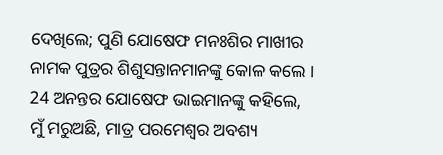ଦେଖିଲେ; ପୁଣି ଯୋଷେଫ ମନଃଶିର ମାଖୀର ନାମକ ପୁତ୍ରର ଶିଶୁସନ୍ତାନମାନଙ୍କୁ କୋଳ କଲେ । 24 ଅନନ୍ତର ଯୋଷେଫ ଭାଇମାନଙ୍କୁ କହିଲେ, ମୁଁ ମରୁଅଛି, ମାତ୍ର ପରମେଶ୍ଵର ଅବଶ୍ୟ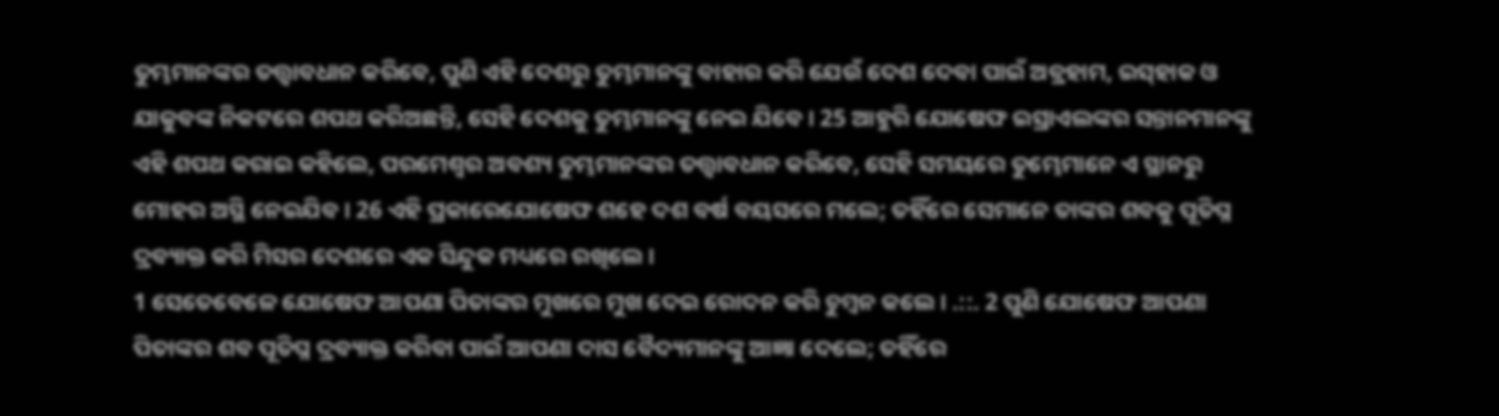ତୁମ୍ଭମାନଙ୍କର ତତ୍ତ୍ଵାବଧାନ କରିବେ, ପୁଣି ଏହି ଦେଶରୁ ତୁମ୍ଭମାନଙ୍କୁ ବାହାର କରି ଯେଉଁ ଦେଶ ଦେବା ପାଇଁ ଅବ୍ରହାମ, ଇସ୍‍ହାକ ଓ ଯାକୁବଙ୍କ ନିକଟରେ ଶପଥ କରିଅଛନ୍ତି, ସେହି ଦେଶକୁ ତୁମ୍ଭମାନଙ୍କୁ ନେଇ ଯିବେ । 25 ଆହୁରି ଯୋଷେଫ ଇସ୍ରାଏଲଙ୍କର ସନ୍ତାନମାନଙ୍କୁ ଏହି ଶପଥ କରାଇ କହିଲେ, ପରମେଶ୍ଵର ଅବଶ୍ୟ ତୁମ୍ଭମାନଙ୍କର ତତ୍ତ୍ଵାବଧାନ କରିବେ, ସେହି ସମୟରେ ତୁମ୍ଭେମାନେ ଏ ସ୍ଥାନରୁ ମୋହର ଅସ୍ଥି ନେଇଯିବ । 26 ଏହି ପ୍ରକାରେଯୋଷେଫ ଶହେ ଦଶ ବର୍ଷ ବୟସରେ ମଲେ; ତହିଁରେ ସେମାନେ ତାଙ୍କର ଶବକୁ ପୂତିଘ୍ନ ଦ୍ରବ୍ୟାକ୍ତ କରି ମିସର ଦେଶରେ ଏକ ସିନ୍ଦୁକ ମଧ୍ୟରେ ରଖିଲେ ।
1 ସେତେବେଳେ ଯୋଷେଫ ଆପଣା ପିତାଙ୍କର ମୁଖରେ ମୁଖ ଦେଇ ରୋଦନ କରି ଚୁମ୍ଵନ କଲେ । .::. 2 ପୁଣି ଯୋଷେଫ ଆପଣା ପିତାଙ୍କର ଶବ ପୂତିଘ୍ନ ଦ୍ରବ୍ୟାକ୍ତ କରିବା ପାଇଁ ଆପଣା ଦାସ ବୈଦ୍ୟମାନଙ୍କୁ ଆଜ୍ଞା ଦେଲେ; ତହିଁରେ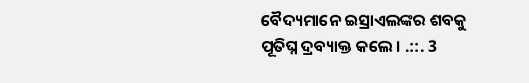ବୈଦ୍ୟମାନେ ଇସ୍ରାଏଲଙ୍କର ଶବକୁ ପୂତିଘ୍ନ ଦ୍ରବ୍ୟାକ୍ତ କଲେ । .::. 3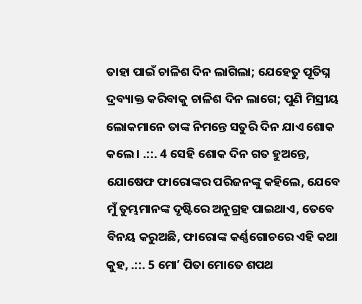ତାହା ପାଇଁ ଚାଳିଶ ଦିନ ଲାଗିଲା; ଯେହେତୁ ପୂତିଘ୍ନ ଦ୍ରବ୍ୟାକ୍ତ କରିବାକୁ ଚାଳିଶ ଦିନ ଲାଗେ; ପୁଣି ମିସ୍ରୀୟ ଲୋକମାନେ ତାଙ୍କ ନିମନ୍ତେ ସତୁରି ଦିନ ଯାଏ ଶୋକ କଲେ । .::. 4 ସେହି ଶୋକ ଦିନ ଗତ ହୁଅନ୍ତେ, ଯୋଷେଫ ଫାରୋଙ୍କର ପରିଜନଙ୍କୁ କହିଲେ, ଯେବେ ମୁଁ ତୁମ୍ଭମାନଙ୍କ ଦୃଷ୍ଟିରେ ଅନୁଗ୍ରହ ପାଇଥାଏ, ତେବେ ବିନୟ କରୁଅଛି, ଫାରୋଙ୍କ କର୍ଣ୍ଣଗୋଚରେ ଏହି କଥା କୁହ, .::. 5 ମୋʼ ପିତା ମୋତେ ଶପଥ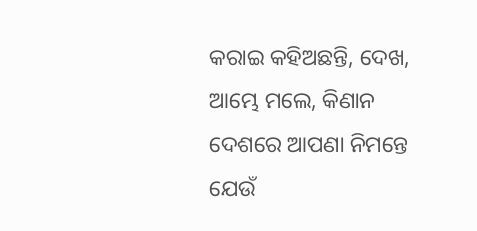କରାଇ କହିଅଛନ୍ତି, ଦେଖ, ଆମ୍ଭେ ମଲେ, କିଣାନ ଦେଶରେ ଆପଣା ନିମନ୍ତେ ଯେଉଁ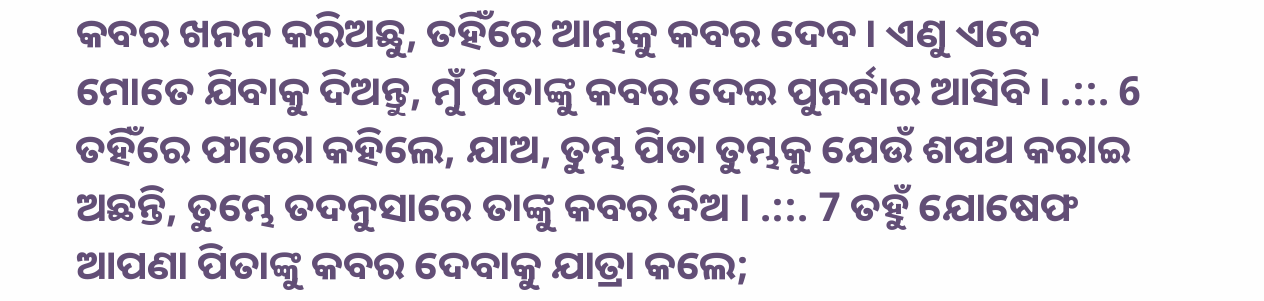କବର ଖନନ କରିଅଛୁ, ତହିଁରେ ଆମ୍ଭକୁ କବର ଦେବ । ଏଣୁ ଏବେ ମୋତେ ଯିବାକୁ ଦିଅନ୍ତୁ, ମୁଁ ପିତାଙ୍କୁ କବର ଦେଇ ପୁନର୍ବାର ଆସିବି । .::. 6 ତହିଁରେ ଫାରୋ କହିଲେ, ଯାଅ, ତୁମ୍ଭ ପିତା ତୁମ୍ଭକୁ ଯେଉଁ ଶପଥ କରାଇ ଅଛନ୍ତି, ତୁମ୍ଭେ ତଦନୁସାରେ ତାଙ୍କୁ କବର ଦିଅ । .::. 7 ତହୁଁ ଯୋଷେଫ ଆପଣା ପିତାଙ୍କୁ କବର ଦେବାକୁ ଯାତ୍ରା କଲେ;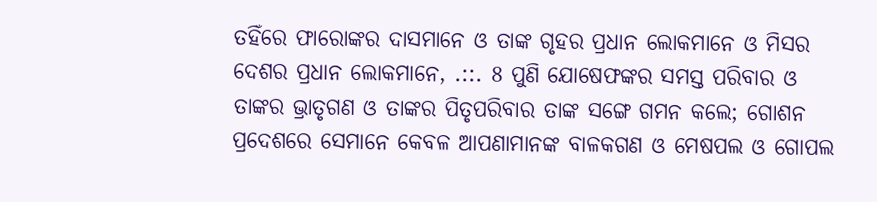ତହିଁରେ ଫାରୋଙ୍କର ଦାସମାନେ ଓ ତାଙ୍କ ଗୃହର ପ୍ରଧାନ ଲୋକମାନେ ଓ ମିସର ଦେଶର ପ୍ରଧାନ ଲୋକମାନେ, .::. 8 ପୁଣି ଯୋଷେଫଙ୍କର ସମସ୍ତ ପରିବାର ଓ ତାଙ୍କର ଭ୍ରାତୃଗଣ ଓ ତାଙ୍କର ପିତୃପରିବାର ତାଙ୍କ ସଙ୍ଗେ ଗମନ କଲେ; ଗୋଶନ ପ୍ରଦେଶରେ ସେମାନେ କେବଳ ଆପଣାମାନଙ୍କ ବାଳକଗଣ ଓ ମେଷପଲ ଓ ଗୋପଲ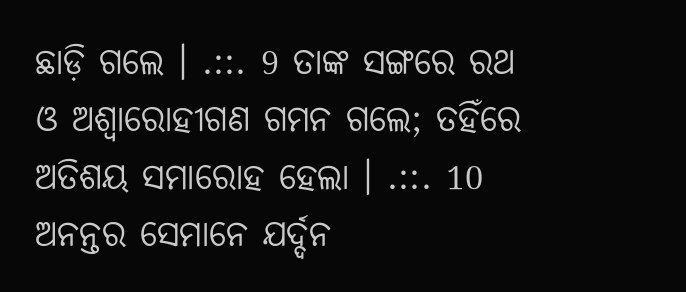ଛାଡ଼ି ଗଲେ । .::. 9 ତାଙ୍କ ସଙ୍ଗରେ ରଥ ଓ ଅଶ୍ଵାରୋହୀଗଣ ଗମନ ଗଲେ; ତହିଁରେ ଅତିଶୟ ସମାରୋହ ହେଲା । .::. 10 ଅନନ୍ତର ସେମାନେ ଯର୍ଦ୍ଦନ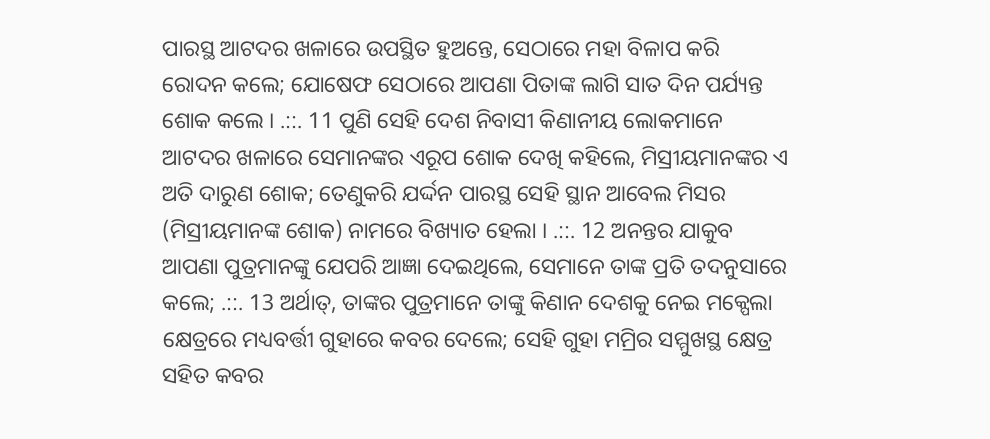ପାରସ୍ଥ ଆଟଦର ଖଳାରେ ଉପସ୍ଥିତ ହୁଅନ୍ତେ, ସେଠାରେ ମହା ବିଳାପ କରି ରୋଦନ କଲେ; ଯୋଷେଫ ସେଠାରେ ଆପଣା ପିତାଙ୍କ ଲାଗି ସାତ ଦିନ ପର୍ଯ୍ୟନ୍ତ ଶୋକ କଲେ । .::. 11 ପୁଣି ସେହି ଦେଶ ନିବାସୀ କିଣାନୀୟ ଲୋକମାନେ ଆଟଦର ଖଳାରେ ସେମାନଙ୍କର ଏରୂପ ଶୋକ ଦେଖି କହିଲେ, ମିସ୍ରୀୟମାନଙ୍କର ଏ ଅତି ଦାରୁଣ ଶୋକ; ତେଣୁକରି ଯର୍ଦ୍ଦନ ପାରସ୍ଥ ସେହି ସ୍ଥାନ ଆବେଲ ମିସର (ମିସ୍ରୀୟମାନଙ୍କ ଶୋକ) ନାମରେ ବିଖ୍ୟାତ ହେଲା । .::. 12 ଅନନ୍ତର ଯାକୁବ ଆପଣା ପୁତ୍ରମାନଙ୍କୁ ଯେପରି ଆଜ୍ଞା ଦେଇଥିଲେ, ସେମାନେ ତାଙ୍କ ପ୍ରତି ତଦନୁସାରେ କଲେ; .::. 13 ଅର୍ଥାତ୍, ତାଙ୍କର ପୁତ୍ରମାନେ ତାଙ୍କୁ କିଣାନ ଦେଶକୁ ନେଇ ମକ୍ପେଲା କ୍ଷେତ୍ରରେ ମଧ୍ୟବର୍ତ୍ତୀ ଗୁହାରେ କବର ଦେଲେ; ସେହି ଗୁହା ମମ୍ରିର ସମ୍ମୁଖସ୍ଥ କ୍ଷେତ୍ର ସହିତ କବର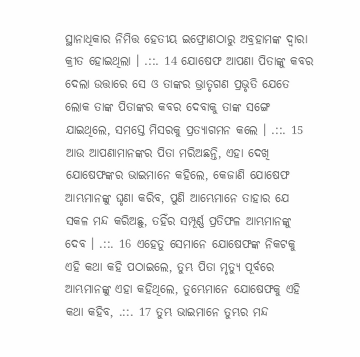ସ୍ଥାନାଧିକାର ନିମିତ୍ତ ହେତୀୟ ଇଫ୍ରୋଣଠାରୁ ଅବ୍ରହାମଙ୍କ ଦ୍ଵାରା କ୍ରୀତ ହୋଇଥିଲା । .::. 14 ଯୋଷେଫ ଆପଣା ପିତାଙ୍କୁ କବର ଦେଲା ଉତ୍ତାରେ ସେ ଓ ତାଙ୍କର ଭ୍ରାତୃଗଣ ପ୍ରଭୃତି ଯେତେ ଲୋକ ତାଙ୍କ ପିତାଙ୍କର କବର ଦେବାକୁ ତାଙ୍କ ସଙ୍ଗେ ଯାଇଥିଲେ, ସମସ୍ତେ ମିସରକୁ ପ୍ରତ୍ୟାଗମନ କଲେ । .::. 15 ଆଉ ଆପଣାମାନଙ୍କର ପିତା ମରିଅଛନ୍ତି, ଏହା ଦେଖି ଯୋଷେଫଙ୍କର ଭାଇମାନେ କହିଲେ, କେଜାଣି ଯୋଷେଫ ଆମ୍ଭମାନଙ୍କୁ ଘୃଣା କରିବ, ପୁଣି ଆମ୍ଭେମାନେ ତାହାର ଯେ ସକଳ ମନ୍ଦ କରିଅଛୁ, ତହିଁର ସମ୍ପୂର୍ଣ୍ଣ ପ୍ରତିଫଳ ଆମ୍ଭମାନଙ୍କୁ ଦେବ । .::. 16 ଏହେତୁ ସେମାନେ ଯୋଷେଫଙ୍କ ନିକଟକୁ ଏହି କଥା କହି ପଠାଇଲେ, ତୁମ୍ଭ ପିତା ମୃତ୍ୟୁ ପୂର୍ବରେ ଆମ୍ଭମାନଙ୍କୁ ଏହା କହିଥିଲେ, ତୁମ୍ଭେମାନେ ଯୋଷେଫକୁ ଏହି କଥା କହିବ, .::. 17 ତୁମ୍ଭ ଭାଇମାନେ ତୁମ୍ଭର ମନ୍ଦ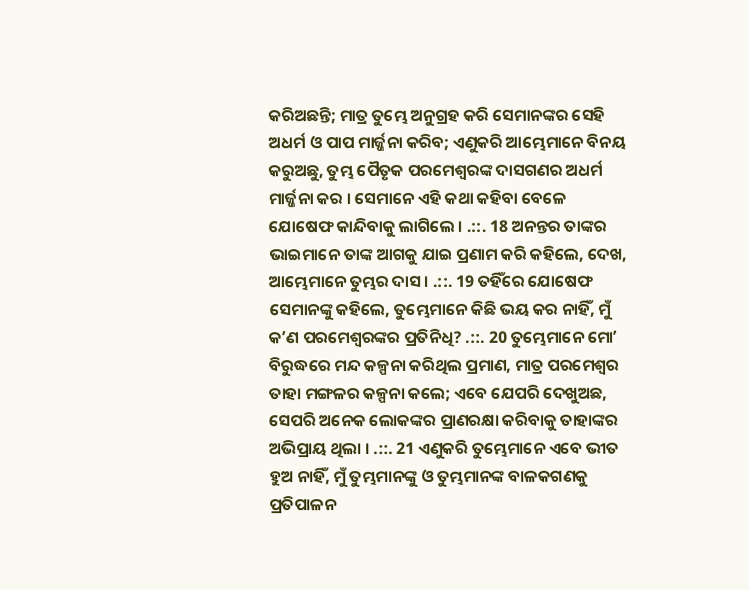କରିଅଛନ୍ତି; ମାତ୍ର ତୁମ୍ଭେ ଅନୁଗ୍ରହ କରି ସେମାନଙ୍କର ସେହି ଅଧର୍ମ ଓ ପାପ ମାର୍ଜ୍ଜନା କରିବ; ଏଣୁକରି ଆମ୍ଭେମାନେ ବିନୟ କରୁଅଛୁ, ତୁମ୍ଭ ପୈତୃକ ପରମେଶ୍ଵରଙ୍କ ଦାସଗଣର ଅଧର୍ମ ମାର୍ଜ୍ଜନା କର । ସେମାନେ ଏହି କଥା କହିବା ବେଳେ ଯୋଷେଫ କାନ୍ଦିବାକୁ ଲାଗିଲେ । .::. 18 ଅନନ୍ତର ତାଙ୍କର ଭାଇମାନେ ତାଙ୍କ ଆଗକୁ ଯାଇ ପ୍ରଣାମ କରି କହିଲେ, ଦେଖ, ଆମ୍ଭେମାନେ ତୁମ୍ଭର ଦାସ । .::. 19 ତହିଁରେ ଯୋଷେଫ ସେମାନଙ୍କୁ କହିଲେ, ତୁମ୍ଭେମାନେ କିଛି ଭୟ କର ନାହିଁ, ମୁଁ କʼଣ ପରମେଶ୍ଵରଙ୍କର ପ୍ରତିନିଧି? .::. 20 ତୁମ୍ଭେମାନେ ମୋʼ ବିରୁଦ୍ଧରେ ମନ୍ଦ କଳ୍ପନା କରିଥିଲ ପ୍ରମାଣ, ମାତ୍ର ପରମେଶ୍ଵର ତାହା ମଙ୍ଗଳର କଳ୍ପନା କଲେ; ଏବେ ଯେପରି ଦେଖୁଅଛ, ସେପରି ଅନେକ ଲୋକଙ୍କର ପ୍ରାଣରକ୍ଷା କରିବାକୁ ତାହାଙ୍କର ଅଭିପ୍ରାୟ ଥିଲା । .::. 21 ଏଣୁକରି ତୁମ୍ଭେମାନେ ଏବେ ଭୀତ ହୁଅ ନାହିଁ, ମୁଁ ତୁମ୍ଭମାନଙ୍କୁ ଓ ତୁମ୍ଭମାନଙ୍କ ବାଳକଗଣକୁ ପ୍ରତିପାଳନ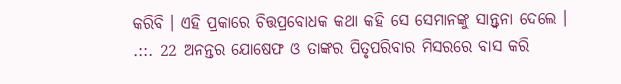କରିବି । ଏହି ପ୍ରକାରେ ଚିତ୍ତପ୍ରବୋଧକ କଥା କହି ସେ ସେମାନଙ୍କୁ ସାନ୍ତ୍ଵନା ଦେଲେ । .::. 22 ଅନନ୍ତର ଯୋଷେଫ ଓ ତାଙ୍କର ପିତୃପରିବାର ମିସରରେ ବାସ କରି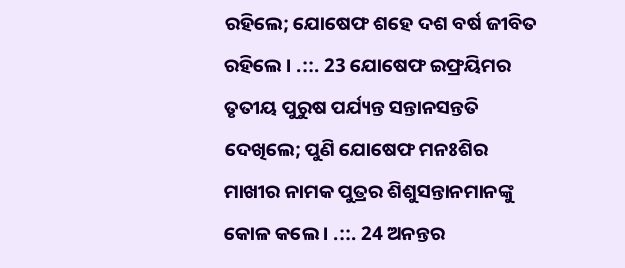ରହିଲେ; ଯୋଷେଫ ଶହେ ଦଶ ବର୍ଷ ଜୀବିତ ରହିଲେ । .::. 23 ଯୋଷେଫ ଇଫ୍ରୟିମର ତୃତୀୟ ପୁରୁଷ ପର୍ଯ୍ୟନ୍ତ ସନ୍ତାନସନ୍ତତି ଦେଖିଲେ; ପୁଣି ଯୋଷେଫ ମନଃଶିର ମାଖୀର ନାମକ ପୁତ୍ରର ଶିଶୁସନ୍ତାନମାନଙ୍କୁ କୋଳ କଲେ । .::. 24 ଅନନ୍ତର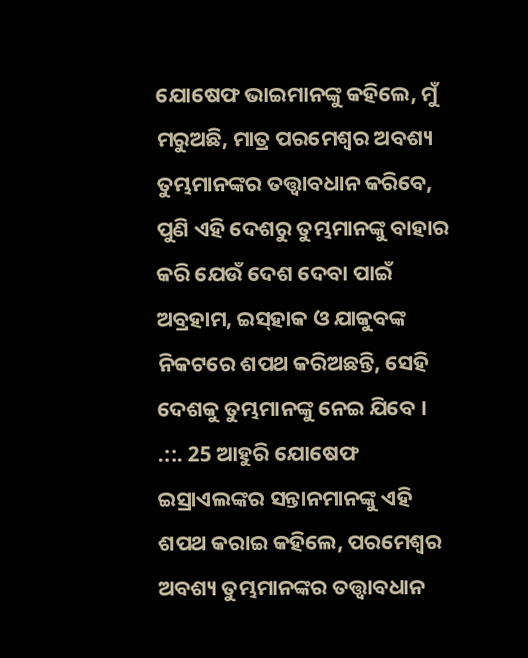ଯୋଷେଫ ଭାଇମାନଙ୍କୁ କହିଲେ, ମୁଁ ମରୁଅଛି, ମାତ୍ର ପରମେଶ୍ଵର ଅବଶ୍ୟ ତୁମ୍ଭମାନଙ୍କର ତତ୍ତ୍ଵାବଧାନ କରିବେ, ପୁଣି ଏହି ଦେଶରୁ ତୁମ୍ଭମାନଙ୍କୁ ବାହାର କରି ଯେଉଁ ଦେଶ ଦେବା ପାଇଁ ଅବ୍ରହାମ, ଇସ୍‍ହାକ ଓ ଯାକୁବଙ୍କ ନିକଟରେ ଶପଥ କରିଅଛନ୍ତି, ସେହି ଦେଶକୁ ତୁମ୍ଭମାନଙ୍କୁ ନେଇ ଯିବେ । .::. 25 ଆହୁରି ଯୋଷେଫ ଇସ୍ରାଏଲଙ୍କର ସନ୍ତାନମାନଙ୍କୁ ଏହି ଶପଥ କରାଇ କହିଲେ, ପରମେଶ୍ଵର ଅବଶ୍ୟ ତୁମ୍ଭମାନଙ୍କର ତତ୍ତ୍ଵାବଧାନ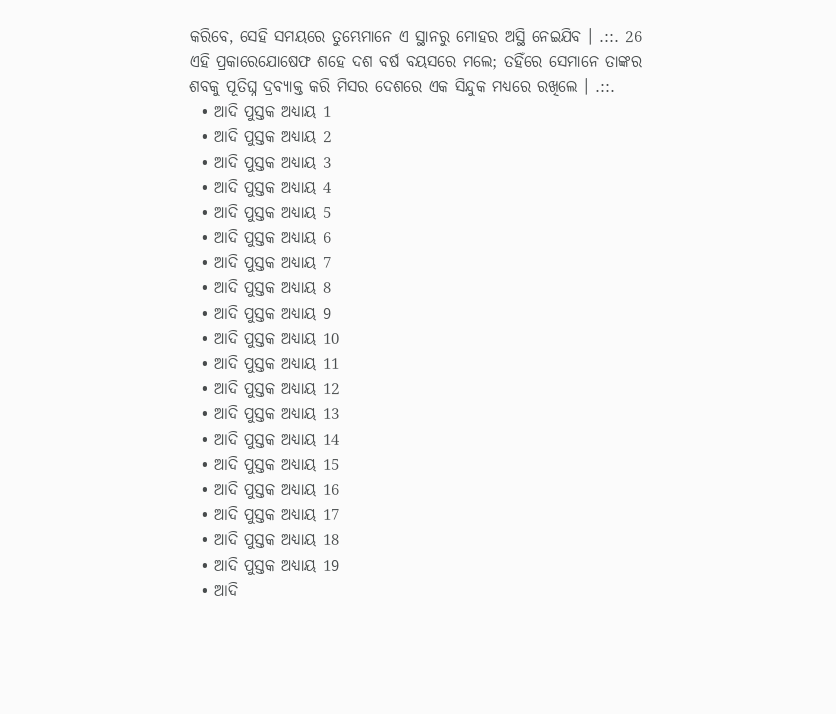କରିବେ, ସେହି ସମୟରେ ତୁମ୍ଭେମାନେ ଏ ସ୍ଥାନରୁ ମୋହର ଅସ୍ଥି ନେଇଯିବ । .::. 26 ଏହି ପ୍ରକାରେଯୋଷେଫ ଶହେ ଦଶ ବର୍ଷ ବୟସରେ ମଲେ; ତହିଁରେ ସେମାନେ ତାଙ୍କର ଶବକୁ ପୂତିଘ୍ନ ଦ୍ରବ୍ୟାକ୍ତ କରି ମିସର ଦେଶରେ ଏକ ସିନ୍ଦୁକ ମଧ୍ୟରେ ରଖିଲେ । .::.
  • ଆଦି ପୁସ୍ତକ ଅଧ୍ୟାୟ 1
  • ଆଦି ପୁସ୍ତକ ଅଧ୍ୟାୟ 2
  • ଆଦି ପୁସ୍ତକ ଅଧ୍ୟାୟ 3
  • ଆଦି ପୁସ୍ତକ ଅଧ୍ୟାୟ 4
  • ଆଦି ପୁସ୍ତକ ଅଧ୍ୟାୟ 5
  • ଆଦି ପୁସ୍ତକ ଅଧ୍ୟାୟ 6
  • ଆଦି ପୁସ୍ତକ ଅଧ୍ୟାୟ 7
  • ଆଦି ପୁସ୍ତକ ଅଧ୍ୟାୟ 8
  • ଆଦି ପୁସ୍ତକ ଅଧ୍ୟାୟ 9
  • ଆଦି ପୁସ୍ତକ ଅଧ୍ୟାୟ 10
  • ଆଦି ପୁସ୍ତକ ଅଧ୍ୟାୟ 11
  • ଆଦି ପୁସ୍ତକ ଅଧ୍ୟାୟ 12
  • ଆଦି ପୁସ୍ତକ ଅଧ୍ୟାୟ 13
  • ଆଦି ପୁସ୍ତକ ଅଧ୍ୟାୟ 14
  • ଆଦି ପୁସ୍ତକ ଅଧ୍ୟାୟ 15
  • ଆଦି ପୁସ୍ତକ ଅଧ୍ୟାୟ 16
  • ଆଦି ପୁସ୍ତକ ଅଧ୍ୟାୟ 17
  • ଆଦି ପୁସ୍ତକ ଅଧ୍ୟାୟ 18
  • ଆଦି ପୁସ୍ତକ ଅଧ୍ୟାୟ 19
  • ଆଦି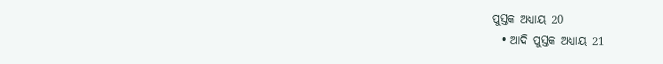ପୁସ୍ତକ ଅଧ୍ୟାୟ 20
  • ଆଦି ପୁସ୍ତକ ଅଧ୍ୟାୟ 21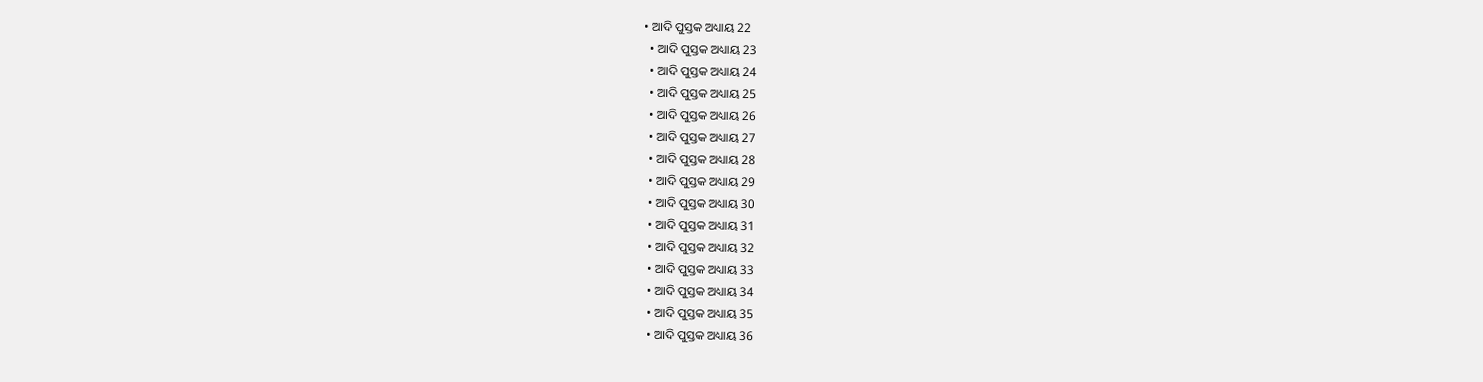• ଆଦି ପୁସ୍ତକ ଅଧ୍ୟାୟ 22
  • ଆଦି ପୁସ୍ତକ ଅଧ୍ୟାୟ 23
  • ଆଦି ପୁସ୍ତକ ଅଧ୍ୟାୟ 24
  • ଆଦି ପୁସ୍ତକ ଅଧ୍ୟାୟ 25
  • ଆଦି ପୁସ୍ତକ ଅଧ୍ୟାୟ 26
  • ଆଦି ପୁସ୍ତକ ଅଧ୍ୟାୟ 27
  • ଆଦି ପୁସ୍ତକ ଅଧ୍ୟାୟ 28
  • ଆଦି ପୁସ୍ତକ ଅଧ୍ୟାୟ 29
  • ଆଦି ପୁସ୍ତକ ଅଧ୍ୟାୟ 30
  • ଆଦି ପୁସ୍ତକ ଅଧ୍ୟାୟ 31
  • ଆଦି ପୁସ୍ତକ ଅଧ୍ୟାୟ 32
  • ଆଦି ପୁସ୍ତକ ଅଧ୍ୟାୟ 33
  • ଆଦି ପୁସ୍ତକ ଅଧ୍ୟାୟ 34
  • ଆଦି ପୁସ୍ତକ ଅଧ୍ୟାୟ 35
  • ଆଦି ପୁସ୍ତକ ଅଧ୍ୟାୟ 36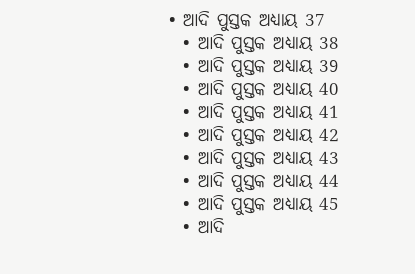• ଆଦି ପୁସ୍ତକ ଅଧ୍ୟାୟ 37
  • ଆଦି ପୁସ୍ତକ ଅଧ୍ୟାୟ 38
  • ଆଦି ପୁସ୍ତକ ଅଧ୍ୟାୟ 39
  • ଆଦି ପୁସ୍ତକ ଅଧ୍ୟାୟ 40
  • ଆଦି ପୁସ୍ତକ ଅଧ୍ୟାୟ 41
  • ଆଦି ପୁସ୍ତକ ଅଧ୍ୟାୟ 42
  • ଆଦି ପୁସ୍ତକ ଅଧ୍ୟାୟ 43
  • ଆଦି ପୁସ୍ତକ ଅଧ୍ୟାୟ 44
  • ଆଦି ପୁସ୍ତକ ଅଧ୍ୟାୟ 45
  • ଆଦି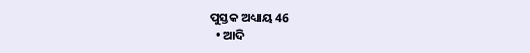ପୁସ୍ତକ ଅଧ୍ୟାୟ 46
  • ଆଦି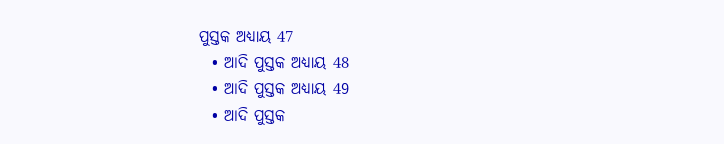ପୁସ୍ତକ ଅଧ୍ୟାୟ 47
  • ଆଦି ପୁସ୍ତକ ଅଧ୍ୟାୟ 48
  • ଆଦି ପୁସ୍ତକ ଅଧ୍ୟାୟ 49
  • ଆଦି ପୁସ୍ତକ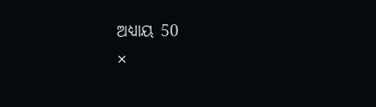ଅଧ୍ୟାୟ 50
×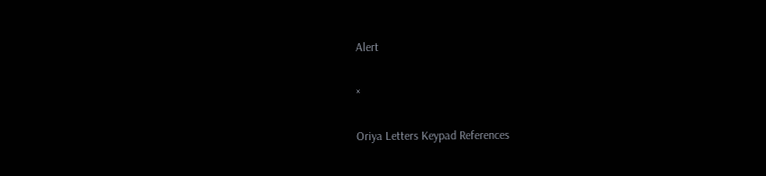Alert

×

Oriya Letters Keypad References